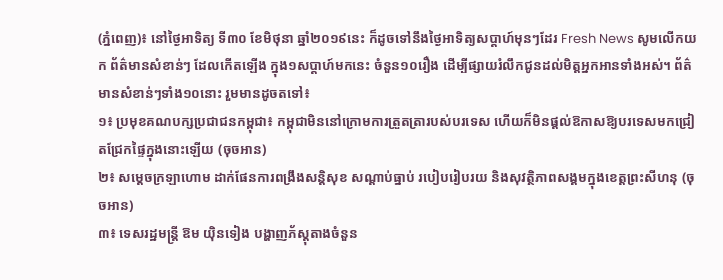(ភ្នំពេញ)៖ នៅថ្ងៃអាទិត្យ ទី៣០ ខែមិថុនា ឆ្នាំ២០១៩នេះ ក៏ដូចទៅនឹងថ្ងៃអាទិត្យសប្តាហ៍មុនៗដែរ Fresh News សូមលើកយក ព័ត៌មានសំខាន់ៗ ដែលកើតឡើង ក្នុង១សប្តាហ៍មកនេះ ចំនួន១០រឿង ដើម្បីផ្សាយរំលឹកជូនដល់មិត្តអ្នកអានទាំងអស់។ ព័ត៌មានសំខាន់ៗទាំង១០នោះ រួមមានដូចតទៅ៖
១៖ ប្រមុខគណបក្សប្រជាជនកម្ពុជា៖ កម្ពុជាមិននៅក្រោមការត្រួតត្រារបស់បរទេស ហើយក៏មិនផ្តល់ឱកាសឱ្យបរទេសមកជ្រៀតជ្រែកផ្ទៃក្នុងនោះឡើយ (ចុចអាន)
២៖ សម្ដេចក្រឡាហោម ដាក់ផែនការពង្រឹងសន្ដិសុខ សណ្ដាប់ធ្នាប់ របៀបរៀបរយ និងសុវត្ថិភាពសង្គមក្នុងខេត្តព្រះសីហនុ (ចុចអាន)
៣៖ ទេសរដ្ឋមន្ដ្រី ឱម យ៉ិនទៀង បង្ហាញភ័ស្ដុតាងចំនួន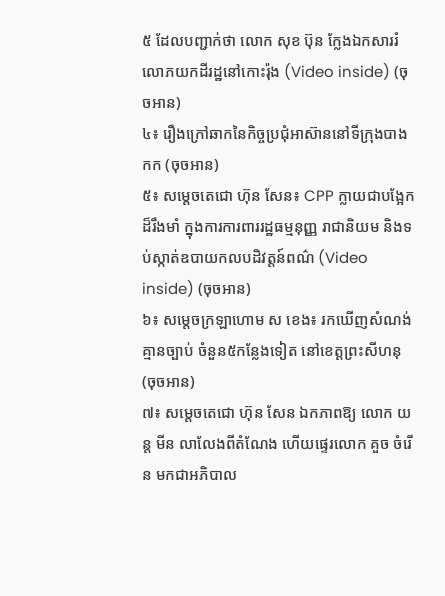៥ ដែលបញ្ជាក់ថា លោក សុខ ប៊ុន ក្លែងឯកសាររំលោភយកដីរដ្ឋនៅកោះរ៉ុង (Video inside) (ចុចអាន)
៤៖ រឿងក្រៅឆាកនៃកិច្ចប្រជុំអាស៊ាននៅទីក្រុងបាងកក (ចុចអាន)
៥៖ សម្តេចតេជោ ហ៊ុន សែន៖ CPP ក្លាយជាបង្អែកដ៏រឹងមាំ ក្នុងការការពាររដ្ឋធម្មនុញ្ញ រាជានិយម និងទប់ស្កាត់ឧបាយកលបដិវត្តន៍ពណ៌ (Video inside) (ចុចអាន)
៦៖ សម្តេចក្រឡាហោម ស ខេង៖ រកឃើញសំណង់គ្មានច្បាប់ ចំនួន៥កន្លែងទៀត នៅខេត្តព្រះសីហនុ (ចុចអាន)
៧៖ សម្តេចតេជោ ហ៊ុន សែន ឯកភាពឱ្យ លោក យន្ត មីន លាលែងពីតំណែង ហើយផ្ទេរលោក គួច ចំរើន មកជាអភិបាល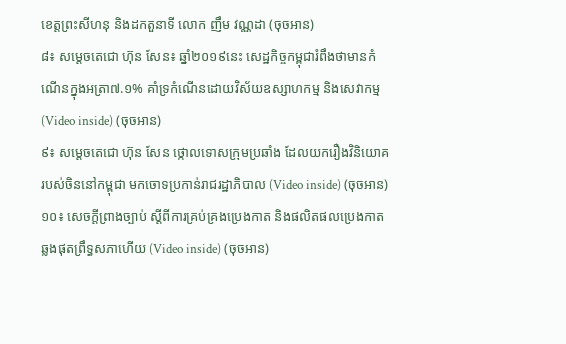ខេត្តព្រះសីហនុ និងដកតួនាទី លោក ញឹម វណ្ណដា (ចុចអាន)
៨៖ សម្តេចតេជោ ហ៊ុន សែន៖ ឆ្នាំ២០១៩នេះ សេដ្ឋកិច្ចកម្ពុជារំពឹងថាមានកំណើនក្នុងអត្រា៧.១% គាំទ្រកំណើនដោយវិស័យឧស្សាហកម្ម និងសេវាកម្ម (Video inside) (ចុចអាន)
៩៖ សម្តេចតេជោ ហ៊ុន សែន ថ្កោលទោសក្រុមប្រឆាំង ដែលយករឿងវិនិយោគរបស់ចិននៅកម្ពុជា មកចោទប្រកាន់រាជរដ្ឋាភិបាល (Video inside) (ចុចអាន)
១០៖ សេចក្តីព្រាងច្បាប់ ស្តីពីការគ្រប់គ្រងប្រេងកាត និងផលិតផលប្រេងកាត ឆ្លងផុតព្រឹទ្ធសភាហើយ (Video inside) (ចុចអាន)